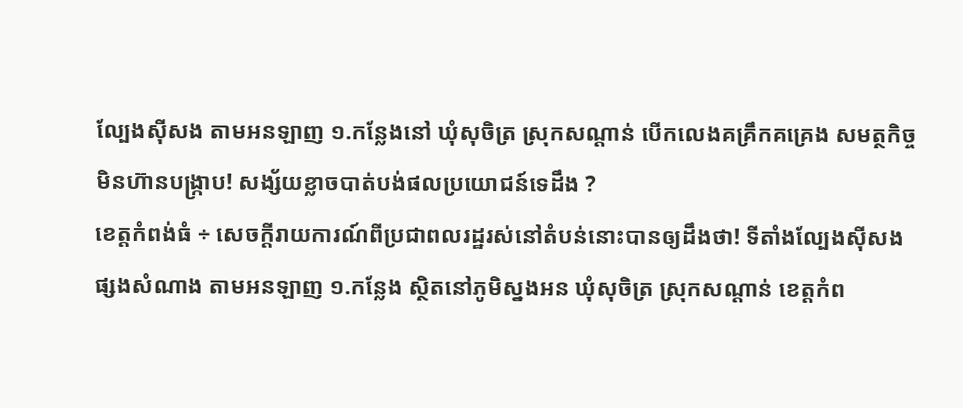ល្បែងស៊ីសង តាមអនឡាញ ១.កន្លែងនៅ ឃុំសុចិត្រ ស្រុកសណ្តាន់ បើកលេងគគ្រឹកគគ្រេង សមត្ថកិច្ច មិនហ៊ានបង្ក្រាប! សង្ស័យខ្លាចបាត់បង់ផលប្រយោជន៍ទេដឹង ?
ខេត្តកំពង់ធំ ÷ សេចក្តីរាយការណ៍ពីប្រជាពលរដ្ឋរស់នៅតំបន់នោះបានឲ្យដឹងថា! ទីតាំងល្បែងសុីសង ផ្សងសំណាង តាមអនឡាញ ១.កន្លែង ស្ថិតនៅភូមិស្នងអន ឃុំសុចិត្រ ស្រុកសណ្តាន់ ខេត្តកំព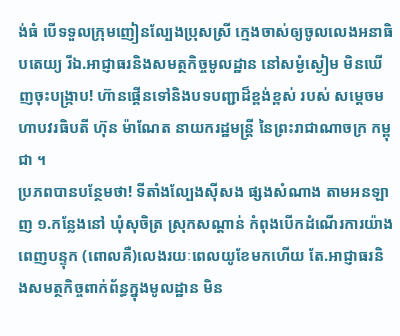ង់ធំ បើទទួលក្រុមញៀនល្បែងប្រុសស្រី ក្មេងចាស់ឲ្យចូលលេងអនាធិបតេយ្យ រីឯ.អាជ្ញាធរនិងសមត្ថកិច្ចមូលដ្ឋាន នៅសម្ងំស្ងៀម មិនឃើញចុះបង្រ្កាប! ហ៊ានផ្គើនទៅនិងបទបញ្ជាដ៏ខ្ពង់ខ្ពស់ របស់ សម្តេចមហាបវរធិបតី ហ៊ុន ម៉ាណែត នាយករដ្ឋមន្ត្រី នៃព្រះរាជាណាចក្រ កម្ពុជា ។
ប្រភពបានបន្ថែមថា! ទីតាំងល្បែងសុីសង ផ្សងសំណាង តាមអនឡាញ ១.កន្លែងនៅ ឃុំសុចិត្រ ស្រុកសណ្តាន់ កំពុងបើកដំណើរការយ៉ាងពេញបន្ទុក (ពោលគឺ)លេងរយៈពេលយូខែមកហើយ តែ.អាជ្ញាធរនិងសមត្ថកិច្ចពាក់ព័ន្ធក្នុងមូលដ្ឋាន មិន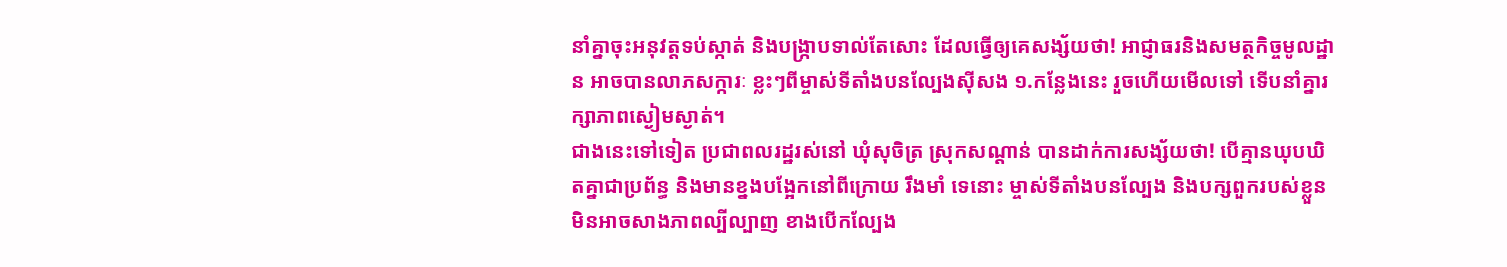នាំគ្នាចុះអនុវត្តទប់ស្កាត់ និងបង្រ្កាបទាល់តែសោះ ដែលធ្វើឲ្យគេសង្ស័យថា! អាជ្ញាធរនិងសមត្ថកិច្ចមូលដ្ឋាន អាចបានលាភសក្ការៈ ខ្លះៗពីម្ចាស់ទីតាំងបនល្បែងសុីសង ១.កន្លែងនេះ រួចហើយមើលទៅ ទើបនាំគ្នារក្សាភាពស្ងៀមស្ងាត់។
ជាងនេះទៅទៀត ប្រជាពលរដ្ឋរស់នៅ ឃុំសុចិត្រ ស្រុកសណ្តាន់ បានដាក់ការសង្ស័យថា! បើគ្មានឃុបឃិតគ្នាជាប្រព័ន្ធ និងមានខ្នងបង្អែកនៅពីក្រោយ រឹងមាំ ទេនោះ ម្ចាស់ទីតាំងបនល្បែង និងបក្សពួករបស់ខ្លួនមិនអាចសាងភាពល្បីល្បាញ ខាងបើកល្បែង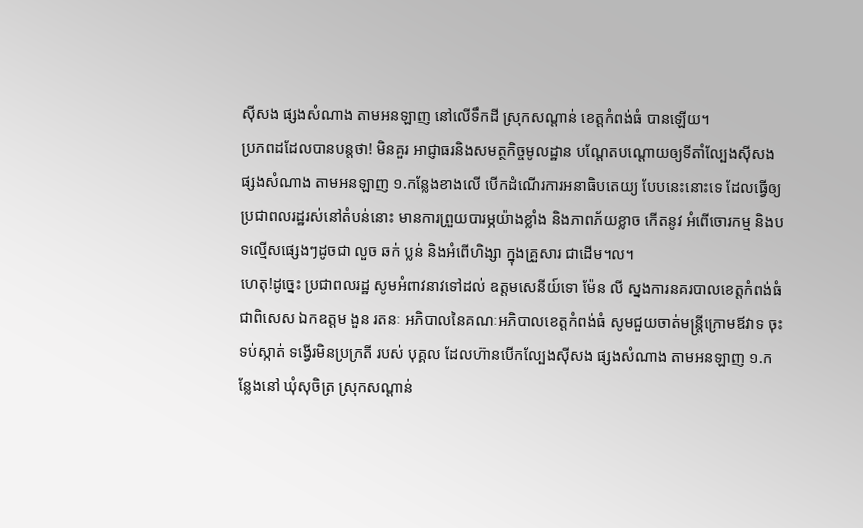ស៊ីសង ផ្សងសំណាង តាមអនឡាញ នៅលើទឹកដី ស្រុកសណ្តាន់ ខេត្តកំពង់ធំ បានឡើយ។
ប្រភពដដែលបានបន្តថា! មិនគួរ អាជ្ញាធរនិងសមត្ថកិច្ចមូលដ្ឋាន បណ្តែតបណ្តោយឲ្យទីតាំល្បែងសុីសង ផ្សងសំណាង តាមអនឡាញ ១.កន្លែងខាងលើ បើកដំណើរការអនាធិបតេយ្យ បែបនេះនោះទេ ដែលធ្វើឲ្យប្រជាពលរដ្ឋរស់នៅតំបន់នោះ មានការព្រួយបារម្ភយ៉ាងខ្លាំង និងភាពភ័យខ្លាច កើតនូវ អំពើចោរកម្ម និងបទល្មើសផ្សេងៗដូចជា លួច ឆក់ ប្លន់ និងអំពើហិង្សា ក្នុងគ្រួសារ ជាដើម។ល។
ហេតុ!ដូច្នេះ ប្រជាពលរដ្ឋ សូមអំពាវនាវទៅដល់ ឧត្តមសេនីយ៍ទោ ម៉ែន លី ស្នងការនគរបាលខេត្តកំពង់ធំ ជាពិសេស ឯកឧត្តម ងួន រតនៈ អភិបាលនៃគណៈអភិបាលខេត្តកំពង់ធំ សូមជួយចាត់មន្ត្រីក្រោមឪវាទ ចុះទប់ស្កាត់ ទង្វើរមិនប្រក្រតី របស់ បុគ្គល ដែលហ៊ានបើកល្បែងស៊ីសង ផ្សងសំណាង តាមអនឡាញ ១.កន្លែងនៅ ឃុំសុចិត្រ ស្រុកសណ្តាន់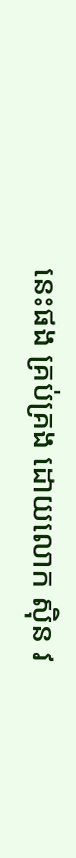នេះផង គ្រប់គ្រង ដោយលោក សុិន វ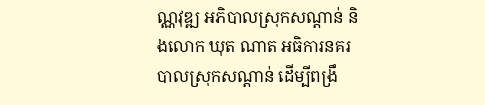ណ្ណវុឌ្ឍ អភិបាលស្រុកសណ្តាន់ និងលោក ឃុត ណាត អធិការនគរបាលស្រុកសណ្តាន់ ដើម្បីពង្រឹ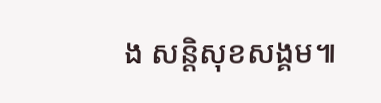ង សន្តិសុខសង្គម៕